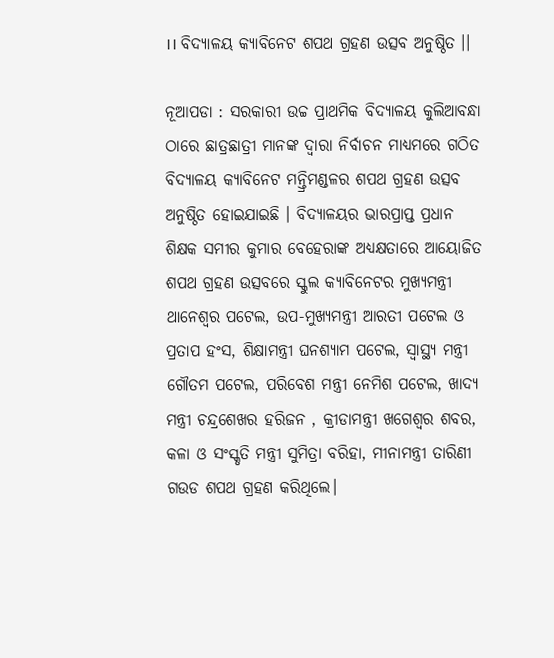।। ବିଦ୍ୟାଳୟ କ୍ୟାବିନେଟ ଶପଥ ଗ୍ରହଣ ଉତ୍ସବ ଅନୁଷ୍ଠିତ ।।

ନୂଆପଡା : ସରକାରୀ ଉଚ୍ଚ ପ୍ରାଥମିକ ବିଦ୍ୟାଳୟ କୁଲିଆବନ୍ଧା ଠାରେ ଛାତ୍ରଛାତ୍ରୀ ମାନଙ୍କ ଦ୍ୱାରା ନିର୍ବାଚନ ମାଧ୍ୟମରେ ଗଠିତ ବିଦ୍ୟାଳୟ କ୍ୟାବିନେଟ ମନ୍ତ୍ରିମଣ୍ଡଳର ଶପଥ ଗ୍ରହଣ ଉତ୍ସବ ଅନୁଷ୍ଠିତ ହୋଇଯାଇଛି । ବିଦ୍ୟାଳୟର ଭାରପ୍ରାପ୍ତ ପ୍ରଧାନ ଶିକ୍ଷକ ସମୀର କୁମାର ବେହେରାଙ୍କ ଅଧ୍ୟକ୍ଷତାରେ ଆୟୋଜିତ ଶପଥ ଗ୍ରହଣ ଉତ୍ସବରେ ସ୍କୁଲ କ୍ୟାବିନେଟର ମୁଖ୍ୟମନ୍ତ୍ରୀ ଥାନେଶ୍ୱର ପଟେଲ, ଉପ-ମୁଖ୍ୟମନ୍ତ୍ରୀ ଆରତୀ ପଟେଲ ଓ ପ୍ରତାପ ହଂସ, ଶିକ୍ଷାମନ୍ତ୍ରୀ ଘନଶ୍ୟାମ ପଟେଲ, ସ୍ୱାସ୍ଥ୍ୟ ମନ୍ତ୍ରୀ ଗୌତମ ପଟେଲ, ପରିବେଶ ମନ୍ତ୍ରୀ ନେମିଶ ପଟେଲ, ଖାଦ୍ୟ ମନ୍ତ୍ରୀ ଚନ୍ଦ୍ରଶେଖର ହରିଜନ , କ୍ରୀଡାମନ୍ତ୍ରୀ ଖଗେଶ୍ବର ଶବର, କଳା ଓ ସଂସ୍କୃତି ମନ୍ତ୍ରୀ ସୁମିତ୍ରା ବରିହା, ମୀନାମନ୍ତ୍ରୀ ତାରିଣୀ ଗଉଡ ଶପଥ ଗ୍ରହଣ କରିଥିଲେ।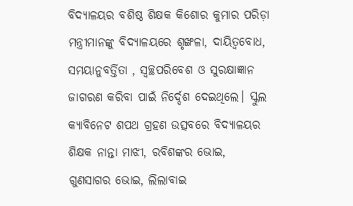ବିଦ୍ୟାଳୟର ବଶିଷ୍ଠ ଶିକ୍ଷକ କିଶୋର କୁମାର ପରିଡ଼ା ମନ୍ତ୍ରୀମାନଙ୍କୁ ବିଦ୍ୟାଳୟରେ ଶୃଙ୍ଖଳା, ଦାୟିତ୍ଵବୋଧ, ସମୟାନୁବର୍ତ୍ତିତା , ସ୍ୱଚ୍ଛପରିବେଶ ଓ ସୁରକ୍ଷାଜ୍ଞାନ ଜାଗରଣ କରିବା ପାଇଁ ନିର୍ଦ୍ଦେଶ ଦେଇଥିଲେ। ସ୍କୁଲ କ୍ୟାବିନେଟ ଶପଥ ଗ୍ରହଣ ଉତ୍ସବରେ ବିଦ୍ୟାଳୟର ଶିକ୍ଷକ ନାନ୍ତା ମାଝୀ, ରବିଶଙ୍କର ଭୋଇ, ଗୁଣସାଗର ଭୋଇ, ଲିଲାବାଇ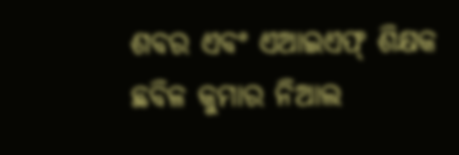ଶବର ଏବଂ ଏଆଇଏଫ୍ ଶିକ୍ଷକ ଛବିଳ କୁମାର ନିଆଲ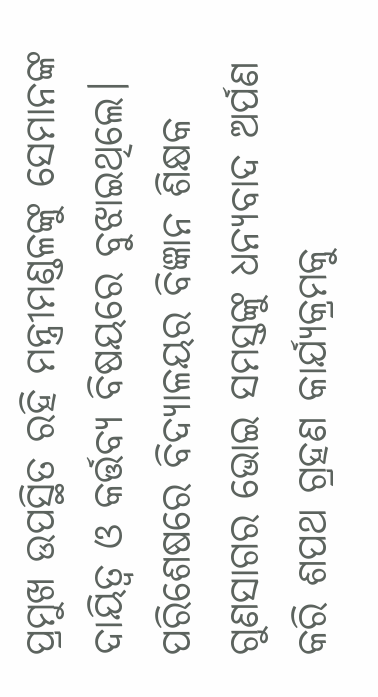ପ୍ରମୁଖ ଉପସ୍ଥିତ ରହି ମନ୍ତ୍ରୀମଣ୍ଡଳଙ୍କୁ ସେମାନଙ୍କ ଦାୟିତ୍ଵ ଓ କର୍ତ୍ତବ୍ୟ ବିଷୟରେ ବୁଝାଇଥିଲେ। ପରିଶେଷରେ ବିଦ୍ୟାଳୟର ବିଜ୍ଞାନ ଶିକ୍ଷକ ଗୁଣସାଗର ଭୋଇ ସମସ୍ତଙ୍କୁ ଧନ୍ୟବାଦ ଅର୍ପଣ କରି ଶପଥ ଗ୍ରହଣ କାର୍ଯ୍ୟକ୍ରମକୁ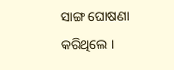ସାଙ୍ଗ ଘୋଷଣା କରିଥିଲେ ।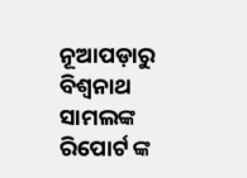ନୂଆପଡ଼ାରୁ ବିଶ୍ୱନାଥ ସାମଲଙ୍କ ରିପୋର୍ଟ ଙ୍କ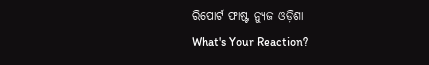ରିପୋର୍ଟ ଫାଷ୍ଟ ନ୍ୟୁଜ ଓଡ଼ିଶା
What's Your Reaction?